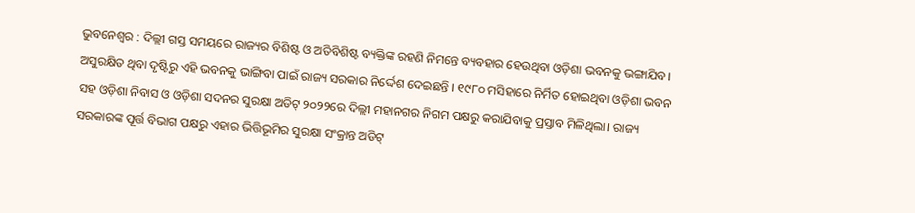ଭୁବନେଶ୍ୱର : ଦିଲ୍ଲୀ ଗସ୍ତ ସମୟରେ ରାଜ୍ୟର ବିଶିଷ୍ଟ ଓ ଅତିବିଶିଷ୍ଟ ବ୍ୟକ୍ତିଙ୍କ ରହଣି ନିମନ୍ତେ ବ୍ୟବହାର ହେଉଥିବା ଓଡ଼ିଶା ଭବନକୁ ଭଙ୍ଗାଯିବ। ଅସୁରକ୍ଷିତ ଥିବା ଦୃଷ୍ଟିରୁ ଏହି ଭବନକୁ ଭାଙ୍ଗିବା ପାଇଁ ରାଜ୍ୟ ସରକାର ନିର୍ଦ୍ଦେଶ ଦେଇଛନ୍ତି । ୧୯୮୦ ମସିହାରେ ନିର୍ମିତ ହୋଇଥିବା ଓଡ଼ିଶା ଭବନ ସହ ଓଡ଼ିଶା ନିବାସ ଓ ଓଡ଼ିଶା ସଦନର ସୁରକ୍ଷା ଅଡିଟ୍ ୨୦୨୨ରେ ଦିଲ୍ଲୀ ମହାନଗର ନିଗମ ପକ୍ଷରୁ କରାଯିବାକୁ ପ୍ରସ୍ତାବ ମିଳିଥିଲା। ରାଜ୍ୟ ସରକାରଙ୍କ ପୂର୍ତ୍ତ ବିଭାଗ ପକ୍ଷରୁ ଏହାର ଭିତ୍ତିଭୂମିର ସୁରକ୍ଷା ସଂକ୍ରାନ୍ତ ଅଡିଟ୍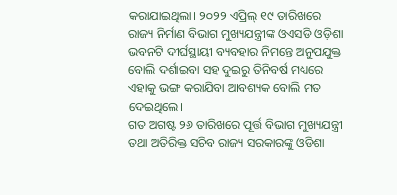କରାଯାଇଥିଲା। ୨୦୨୨ ଏପ୍ରିଲ୍ ୧୯ ତାରିଖରେ ରାଜ୍ୟ ନିର୍ମାଣ ବିଭାଗ ମୁଖ୍ୟଯନ୍ତ୍ରୀଙ୍କ ଓଏସଡି ଓଡ଼ିଶା ଭବନଟି ଦୀର୍ଘସ୍ଥାୟୀ ବ୍ୟବହାର ନିମନ୍ତେ ଅନୁପଯୁକ୍ତ ବୋଲି ଦର୍ଶାଇବା ସହ ଦୁଇରୁ ତିନିବର୍ଷ ମଧ୍ୟରେ ଏହାକୁ ଭଙ୍ଗ କରାଯିବା ଆବଶ୍ୟକ ବୋଲି ମତ ଦେଇଥିଲେ।
ଗତ ଅଗଷ୍ଟ ୨୬ ତାରିଖରେ ପୂର୍ତ୍ତ ବିଭାଗ ମୁଖ୍ୟଯନ୍ତ୍ରୀ ତଥା ଅତିରିକ୍ତ ସଚିବ ରାଜ୍ୟ ସରକାରଙ୍କୁ ଓଡିଶା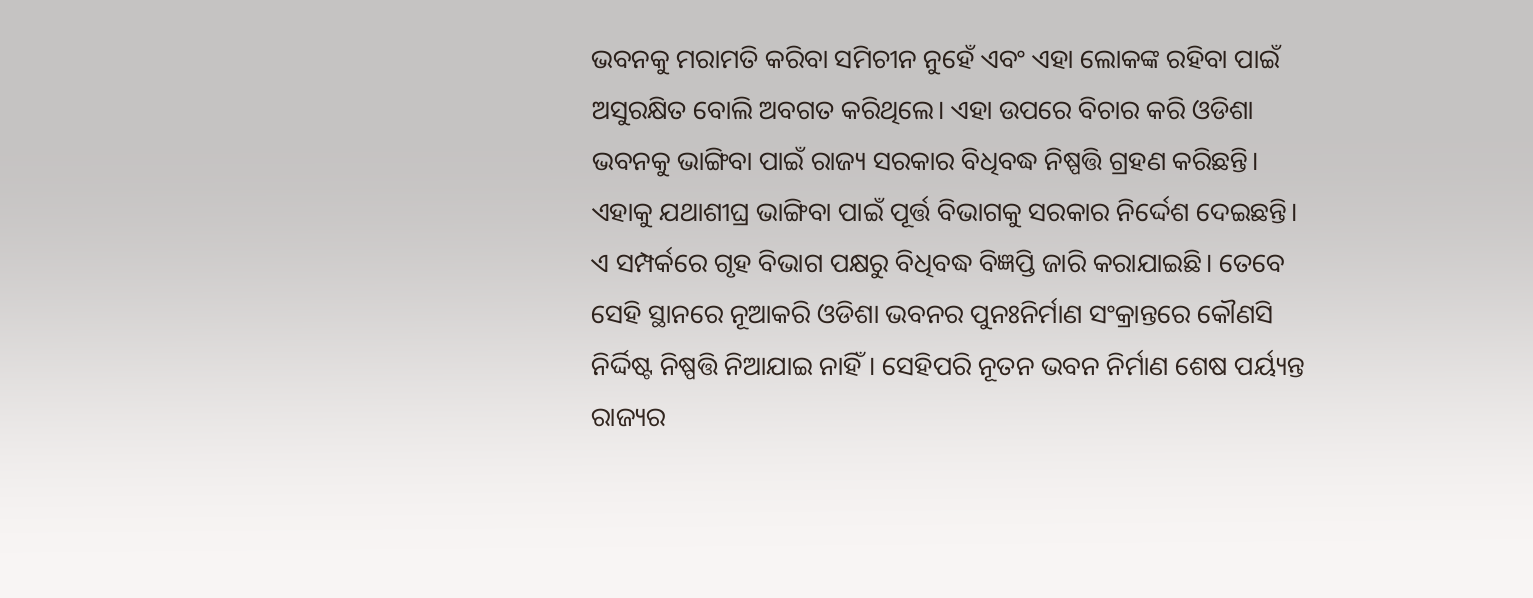ଭବନକୁ ମରାମତି କରିବା ସମିଚୀନ ନୁହେଁ ଏବଂ ଏହା ଲୋକଙ୍କ ରହିବା ପାଇଁ ଅସୁରକ୍ଷିତ ବୋଲି ଅବଗତ କରିଥିଲେ। ଏହା ଉପରେ ବିଚାର କରି ଓଡିଶା ଭବନକୁ ଭାଙ୍ଗିବା ପାଇଁ ରାଜ୍ୟ ସରକାର ବିଧିବଦ୍ଧ ନିଷ୍ପତ୍ତି ଗ୍ରହଣ କରିଛନ୍ତି। ଏହାକୁ ଯଥାଶୀଘ୍ର ଭାଙ୍ଗିବା ପାଇଁ ପୂର୍ତ୍ତ ବିଭାଗକୁ ସରକାର ନିର୍ଦ୍ଦେଶ ଦେଇଛନ୍ତି। ଏ ସମ୍ପର୍କରେ ଗୃହ ବିଭାଗ ପକ୍ଷରୁ ବିଧିବଦ୍ଧ ବିଜ୍ଞପ୍ତି ଜାରି କରାଯାଇଛି। ତେବେ ସେହି ସ୍ଥାନରେ ନୂଆକରି ଓଡିଶା ଭବନର ପୁନଃନିର୍ମାଣ ସଂକ୍ରାନ୍ତରେ କୌଣସି ନିର୍ଦ୍ଦିଷ୍ଟ ନିଷ୍ପତ୍ତି ନିଆଯାଇ ନାହିଁ। ସେହିପରି ନୂତନ ଭବନ ନିର୍ମାଣ ଶେଷ ପର୍ୟ୍ୟନ୍ତ ରାଜ୍ୟର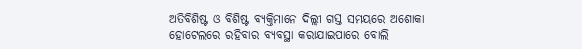ଅତିବିଶିଷ୍ଟ ଓ ବିଶିଷ୍ଟ ବ୍ୟକ୍ତିମାନେ ଦିଲ୍ଲୀ ଗସ୍ତ ସମୟରେ ଅଶୋକା ହୋଟେଲରେ ରହିବାର ବ୍ୟବସ୍ଥା କରାଯାଇପାରେ ବୋଲି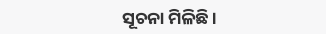ସୂଚନା ମିଳିଛି ।